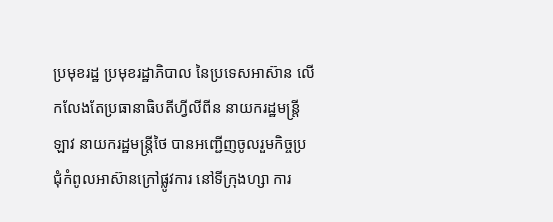ប្រមុខរដ្ឋ ប្រមុខរដ្ឋាភិបាល នៃប្រទេសអាស៊ាន លើកលែងតែប្រធានាធិបតីហ្វីលីពីន នាយករដ្ឋមន្រ្តី ឡាវ នាយករដ្ឋមន្រ្តីថៃ បានអញ្ជើញចូលរួមកិច្ចប្រជុំកំពូលអាស៊ានក្រៅផ្លូវការ នៅទីក្រុងហ្សា ការ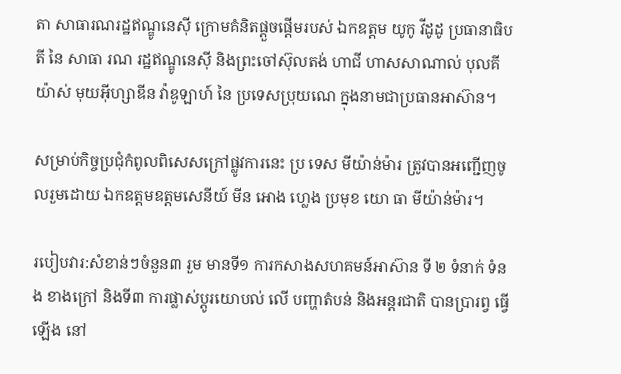តា សាធារណរដ្ឋឥណ្ឌូនេស៊ី ក្រោមគំនិតផ្តួចផ្តើមរបស់ ឯកឧត្តម យូកូ វីដូដូ ប្រធានាធិបតី នៃ សាធា រណ រដ្ឋឥណ្ឌូនេស៊ី និងព្រះចៅស៊ុលតង់ ហាជី ហាសសាណាល់ បុលគីយ៉ាស់ មុយអ៊ីហ្សាឌីន វ៉ាឌូឡាហ៍ នៃ ប្រទេសប្រុយណេ ក្នុងនាមជាប្រធានអាស៊ាន។

សម្រាប់កិច្ចប្រជុំកំពូលពិសេសក្រៅផ្លូវការនេះ ប្រ ទេស មីយ៉ាន់ម៉ារ ត្រូវបានអញ្ជើញចូលរួមដោយ ឯកឧត្តមឧត្តមសេនីយ៍ មីន អោង ហ្លេង ប្រមុខ យោ ធា មីយ៉ាន់ម៉ារ។

របៀបវារ:សំខាន់ៗចំនួន៣ រួម មានទី១ ការកសាងសហគមន៍អាស៊ាន ទី ២ ទំនាក់ ទំនង ខាងក្រៅ និងទី៣ ការផ្លាស់ប្តូរយោបល់ លើ បញ្ហាតំបន់ និងអន្តរជាតិ បានប្រារព្វ ធ្វើ ឡើង នៅ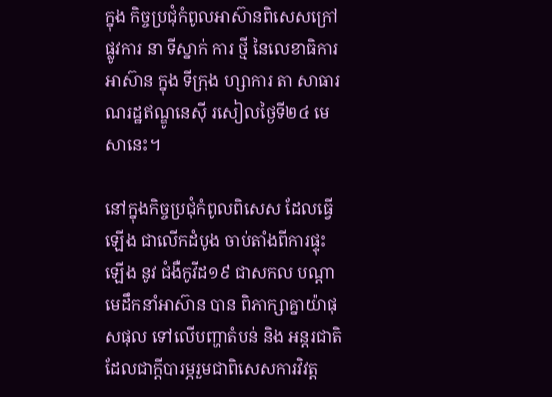ក្នុង កិច្ចប្រជុំកំពូលអាស៊ានពិសេសក្រៅផ្លូវការ នា ទីស្នាក់ ការ ថ្មី នៃលេខាធិការអាស៊ាន ក្នុង ទីក្រុង ហ្សាការ តា សាធារណរដ្ឋឥណ្ឌូនេស៊ី រសៀលថ្ងៃទី២៤ មេសានេះ។

នៅក្នុងកិច្ចប្រជុំកំពូលពិសេស ដែលធ្វើ ឡើង ជាលើកដំបូង ចាប់តាំងពីការផ្ទុះឡើង នូវ ជំងឺកូវីដ១៩ ជាសកល បណ្តាមេដឹកនាំអាស៊ាន បាន ពិភាក្សាគ្នាយ៉ាផុសផុល ទៅលើបញ្ហាតំបន់ និង អន្តរជាតិ ដែលជាក្តីបារម្ភរួមជាពិសេសការវិវត្ត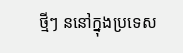ថ្មីៗ ននៅក្នុងប្រទេស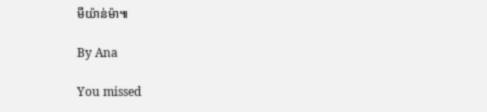មីយ៉ាន់ម៉ា៕

By Ana

You missed